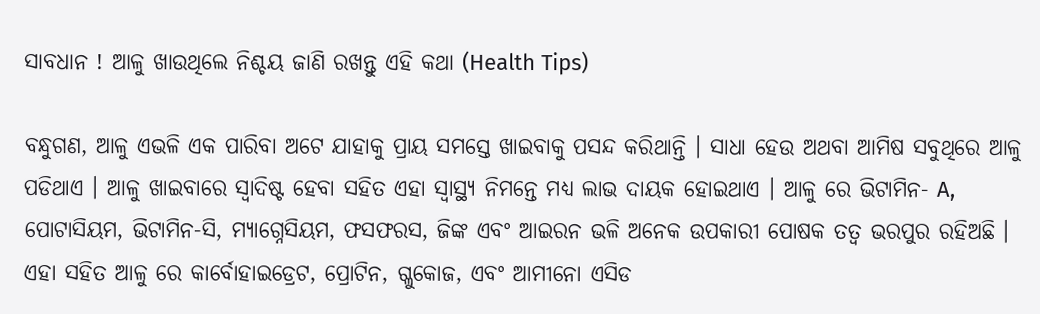ସାବଧାନ ! ଆଳୁ ଖାଉଥିଲେ ନିଶ୍ଚୟ ଜାଣି ରଖନ୍ତୁ ଏହି କଥା (Health Tips)

ବନ୍ଧୁଗଣ, ଆଳୁ ଏଭଳି ଏକ ପାରିବା ଅଟେ ଯାହାକୁ ପ୍ରାୟ ସମସ୍ତେ ଖାଇବାକୁ ପସନ୍ଦ କରିଥାନ୍ତି । ସାଧା ହେଉ ଅଥବା ଆମିଷ ସବୁଥିରେ ଆଳୁ ପଡିଥାଏ । ଆଳୁ ଖାଇବାରେ ସ୍ଵାଦିଷ୍ଟ ହେବା ସହିତ ଏହା ସ୍ୱାସ୍ଥ୍ୟ ନିମନ୍ତେ ମଧ୍ୟ ଲାଭ ଦାୟକ ହୋଇଥାଏ । ଆଳୁ ରେ ଭିଟାମିନ- A, ପୋଟାସିୟମ, ଭିଟାମିନ-ସି, ମ୍ୟାଗ୍ନେସିୟମ, ଫସଫରସ, ଜିଙ୍କ ଏବଂ ଆଇରନ ଭଳି ଅନେକ ଉପକାରୀ ପୋଷକ ତତ୍ଵ ଭରପୁର ରହିଅଛି । ଏହା ସହିତ ଆଳୁ ରେ କାର୍ବୋହାଇଡ୍ରେଟ, ପ୍ରୋଟିନ, ଗ୍ଳୁକୋଜ, ଏବଂ ଆମୀନୋ ଏସିଡ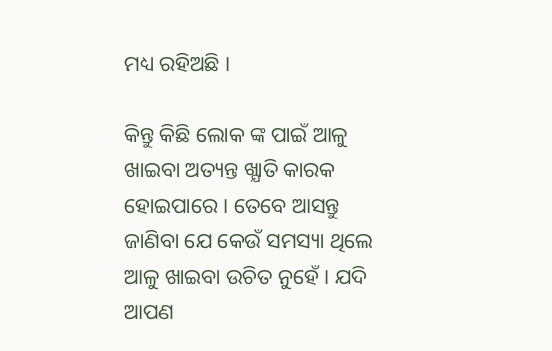ମଧ୍ୟ ରହିଅଛି ।

କିନ୍ତୁ କିଛି ଲୋକ ଙ୍କ ପାଇଁ ଆଳୁ ଖାଇବା ଅତ୍ୟନ୍ତ ଖ୍ଯାତି କାରକ ହୋଇପାରେ । ତେବେ ଆସନ୍ତୁ ଜାଣିବା ଯେ କେଉଁ ସମସ୍ୟା ଥିଲେ ଆଳୁ ଖାଇବା ଉଚିତ ନୁହେଁ । ଯଦି ଆପଣ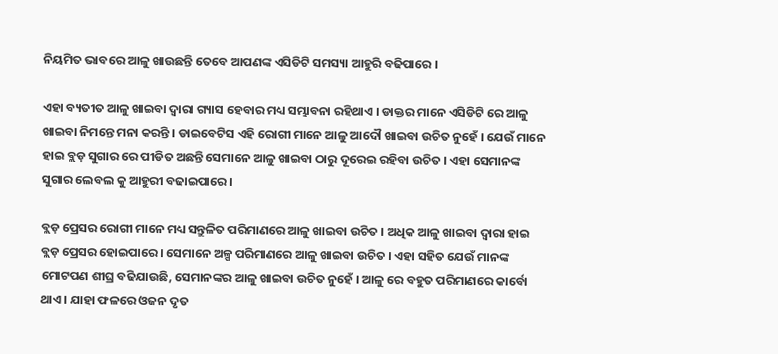ନିୟମିତ ଭାବରେ ଆଳୁ ଖାଉଛନ୍ତି ତେବେ ଆପଣଙ୍କ ଏସିଡିଟି ସମସ୍ୟା ଆହୁରି ବଢିପାରେ ।

ଏହା ବ୍ୟତୀତ ଆଳୁ ଖାଇବା ଦ୍ଵାରା ଗ୍ୟାସ ହେବାର ମଧ୍ୟ ସମ୍ଭାବନା ରହିଥାଏ । ଡାକ୍ତର ମାନେ ଏସିଡିଟି ରେ ଆଳୁ ଖାଇବା ନିମନ୍ତେ ମନା କରନ୍ତି । ଡାଇବେଟିସ ଏହି ରୋଗୀ ମାନେ ଆଳୁ ଆଦୌ ଖାଇବା ଉଚିତ ନୁହେଁ । ଯେଉଁ ମାନେ ହାଇ ବ୍ଲଡ଼ ସୁଗାର ରେ ପୀଡିତ ଅଛନ୍ତି ସେମାନେ ଆଳୁ ଖାଇବା ଠାରୁ ଦୂରେଇ ରହିବା ଉଚିତ । ଏହା ସେମାନଙ୍କ ସୁଗାର ଲେବଲ କୁ ଆହୁରୀ ବଢାଇପାରେ ।

ବ୍ଲଡ଼ ପ୍ରେସର ରୋଗୀ ମାନେ ମଧ୍ୟ ସନ୍ତୁଳିତ ପରିମାଣରେ ଆଳୁ ଖାଇବା ଉଚିତ । ଅଧିକ ଆଳୁ ଖାଇବା ଦ୍ଵାରା ହାଇ ବ୍ଲଡ଼ ପ୍ରେସର ହୋଇପାରେ । ସେମାନେ ଅଳ୍ପ ପରିମାଣରେ ଆଳୁ ଖାଇବା ଉଚିତ । ଏହା ସହିତ ଯେଉଁ ମାନଙ୍କ ମୋଟପଣ ଶୀଘ୍ର ବଢିଯାଉଛି, ସେମାନଙ୍କର ଆଳୁ ଖାଇବା ଉଚିତ ନୁହେଁ । ଆଳୁ ରେ ବହୁତ ପରିମାଣରେ କାର୍ବୋ ଥାଏ । ଯାହା ଫଳରେ ଓଜନ ଦୃତ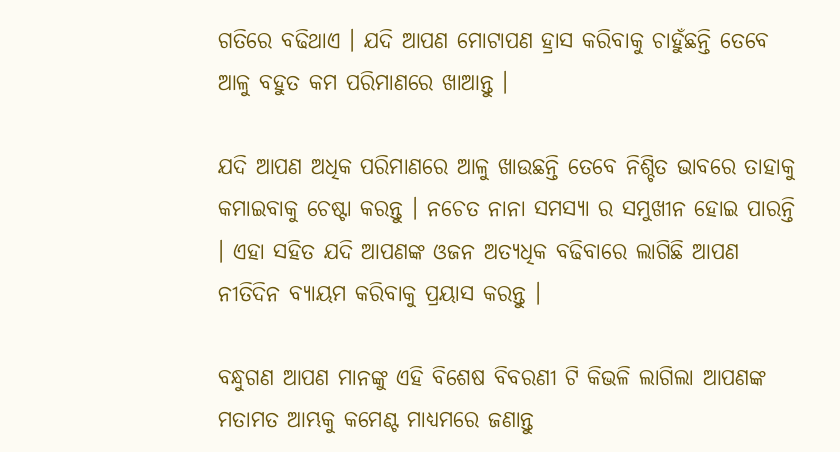ଗତିରେ ବଢିଥାଏ । ଯଦି ଆପଣ ମୋଟାପଣ ହ୍ରାସ କରିବାକୁ ଚାହୁଁଛନ୍ତି ତେବେ ଆଳୁ ବହୁତ କମ ପରିମାଣରେ ଖାଆନ୍ତୁ ।

ଯଦି ଆପଣ ଅଧିକ ପରିମାଣରେ ଆଳୁ ଖାଉଛନ୍ତି ତେବେ ନିଶ୍ଚିତ ଭାବରେ ତାହାକୁ କମାଇବାକୁ ଚେଷ୍ଟା କରନ୍ତୁ । ନଚେତ ନାନା ସମସ୍ୟା ର ସମୁଖୀନ ହୋଇ ପାରନ୍ତି । ଏହା ସହିତ ଯଦି ଆପଣଙ୍କ ଓଜନ ଅତ୍ୟଧିକ ବଢିବାରେ ଲାଗିଛି ଆପଣ ନୀତିଦିନ ବ୍ୟାୟମ କରିବାକୁ ପ୍ରୟାସ କରନ୍ତୁ ।

ବନ୍ଧୁଗଣ ଆପଣ ମାନଙ୍କୁ ଏହି ବିଶେଷ ବିବରଣୀ ଟି କିଭଳି ଲାଗିଲା ଆପଣଙ୍କ ମତାମତ ଆମ୍ଭକୁ କମେଣ୍ଟ ମାଧ୍ୟମରେ ଜଣାନ୍ତୁ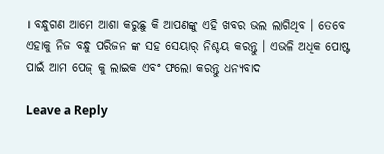। ବନ୍ଧୁଗଣ ଆମେ ଆଶା କରୁଛୁ କି ଆପଣଙ୍କୁ ଏହି ଖବର ଭଲ ଲାଗିଥିବ । ତେବେ ଏହାକୁ ନିଜ ବନ୍ଧୁ ପରିଜନ ଙ୍କ ସହ ସେୟାର୍ ନିଶ୍ଚୟ କରନ୍ତୁ । ଏଭଳି ଅଧିକ ପୋଷ୍ଟ ପାଇଁ ଆମ ପେଜ୍ କୁ ଲାଇକ ଏବଂ ଫଲୋ କରନ୍ତୁ ଧନ୍ୟବାଦ

Leave a Reply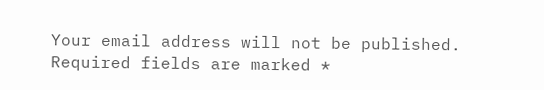Your email address will not be published. Required fields are marked *